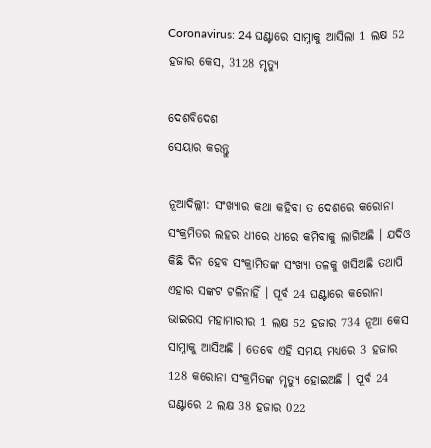Coronavirus: 24 ଘଣ୍ଟାରେ ସାମ୍ନାକୁ ଆସିଲା 1 ଲକ୍ଷ 52 ହଜାର କେସ, 3128 ମୃତ୍ୟୁ

ଦେଶବିଦେଶ
ସେୟାର କରନ୍ତୁ

ନୂଆଦିଲ୍ଲୀ: ସଂଖ୍ୟାର କଥା କହିବା ତ ଦେଶରେ କରୋନା ସଂକ୍ରମିତର ଲହର ଧୀରେ ଧୀରେ କମିବାକୁ ଲାଗିଅଛି । ଯଦିଓ କିଛି ଦିନ ହେବ ସଂକ୍ରାମିତଙ୍କ ସଂଖ୍ୟା ତଳକୁ ଖସିଅଛି ତଥାପି ଏହାର ସଙ୍କଟ ଟଳିନାହିଁ । ପୂର୍ବ 24 ଘଣ୍ଟାରେ କରୋନା ଭାଇରସ ମହାମାରୀର 1 ଲକ୍ଷ 52 ହଜାର 734 ନୂଆ କେସ ସାମ୍ନାକୁ ଆସିଅଛି । ତେବେ ଏହି ସମୟ ମଧ୍ୟରେ 3 ହଜାର 128 କରୋନା ସଂକ୍ରମିତଙ୍କ ମୃତ୍ୟୁ ହୋଇଅଛି । ପୂର୍ବ 24 ଘଣ୍ଟାରେ 2 ଲକ୍ଷ 38 ହଜାର 022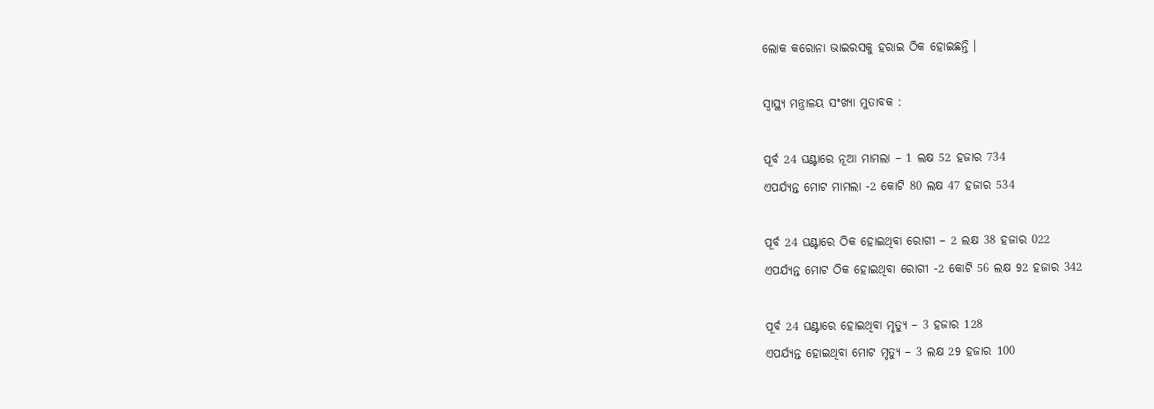ଲୋକ କରୋନା ଭାଇରସକୁ ହରାଇ ଠିକ ହୋଇଛନ୍ତି ।

ସ୍ୱାସ୍ଥ୍ୟ ମନ୍ତ୍ରାଳୟ ସଂଖ୍ୟା ମୁତାବକ :

ପୂର୍ବ 24 ଘଣ୍ଟାରେ ନୂଆ ମାମଲା – 1 ଲକ୍ଷ 52 ହଜାର 734
ଏପର୍ଯ୍ୟନ୍ତ ମୋଟ ମାମଲା -2 କୋଟି 80 ଲକ୍ଷ 47 ହଜାର 534

ପୂର୍ବ 24 ଘଣ୍ଟାରେ ଠିକ ହୋଇଥିବା ରୋଗୀ – 2 ଲକ୍ଷ 38 ହଜାର 022
ଏପର୍ଯ୍ୟନ୍ତ ମୋଟ ଠିକ ହୋଇଥିବା ରୋଗୀ -2 କୋଟି 56 ଲକ୍ଷ 92 ହଜାର 342

ପୂର୍ବ 24 ଘଣ୍ଟାରେ ହୋଇଥିବା ମୃତ୍ୟୁ – 3 ହଜାର 128
ଏପର୍ଯ୍ୟନ୍ତ ହୋଇଥିବା ମୋଟ ମୃତ୍ୟୁ – 3 ଲକ୍ଷ 29 ହଜାର 100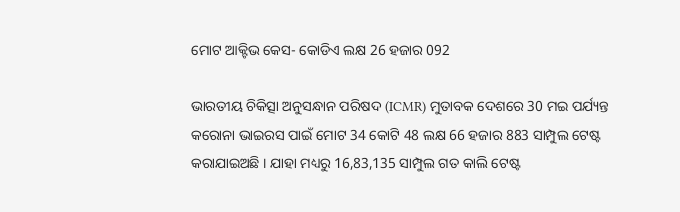ମୋଟ ଆକ୍ଟିଭ କେସ- କୋଡିଏ ଲକ୍ଷ 26 ହଜାର 092

ଭାରତୀୟ ଚିକିତ୍ସା ଅନୁସନ୍ଧାନ ପରିଷଦ (ICMR) ମୁତାବକ ଦେଶରେ 30 ମଇ ପର୍ଯ୍ୟନ୍ତ କରୋନା ଭାଇରସ ପାଇଁ ମୋଟ 34 କୋଟି 48 ଲକ୍ଷ 66 ହଜାର 883 ସାମ୍ପୁଲ ଟେଷ୍ଟ କରାଯାଇଅଛି । ଯାହା ମଧ୍ୟରୁ 16,83,135 ସାମ୍ପୁଲ ଗତ କାଲି ଟେଷ୍ଟ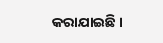କରାଯାଇଛି ।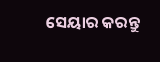ସେୟାର କରନ୍ତୁ